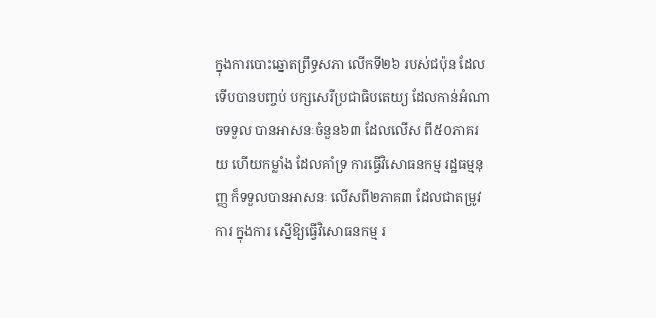ក្នុងការបោះឆ្នោតព្រឹទ្ធសភា លើកទី២៦ របស់ជប៉ុន ដែលទើបបានបញ្ចប់ បក្សសេរីប្រជាធិបតេយ្យ ដែលកាន់អំណាចទទួល បានអាសនៈចំនួន៦៣ ដែលលើស ពី៥០ភាគរយ ហើយកម្លាំង ដែលគាំទ្រ ការធ្វើវិសោធនកម្ម រដ្ឋធម្មនុញ្ញ ក៏ទទួលបានអាសនៈ លើសពី២ភាគ៣ ដែលជាតម្រូវការ ក្នុងការ ស្នើឱ្យធ្វើវិសោធនកម្ម រ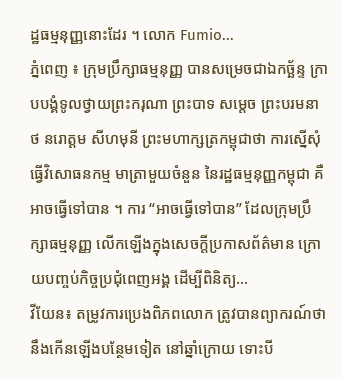ដ្ឋធម្មនុញ្ញនោះដែរ ។ លោក Fumio...
ភ្នំពេញ ៖ ក្រុមប្រឹក្សាធម្មនុញ្ញ បានសម្រេចជាឯកច្ឆ័ន្ទ ក្រាបបង្គំទូលថ្វាយព្រះករុណា ព្រះបាទ សម្តេច ព្រះបរមនាថ នរោត្តម សីហមុនី ព្រះមហាក្សត្រកម្ពុជាថា ការស្នើសុំធ្វើវិសោធនកម្ម មាត្រាមួយចំនួន នៃរដ្ឋធម្មនុញ្ញកម្ពុជា គឺអាចធ្វើទៅបាន ។ ការ “អាចធ្វើទៅបាន” ដែលក្រុមប្រឹក្សាធម្មនុញ្ញ លើកឡើងក្នុងសេចក្តីប្រកាសព័ត៌មាន ក្រោយបញ្ចប់កិច្ចប្រជុំពេញអង្គ ដើម្បីពិនិត្យ...
វីយែន៖ តម្រូវការប្រេងពិភពលោក ត្រូវបានព្យាករណ៍ថា នឹងកើនឡើងបន្ថែមទៀត នៅឆ្នាំក្រោយ ទោះបី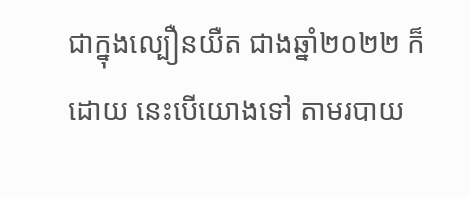ជាក្នុងល្បឿនយឺត ជាងឆ្នាំ២០២២ ក៏ដោយ នេះបើយោងទៅ តាមរបាយ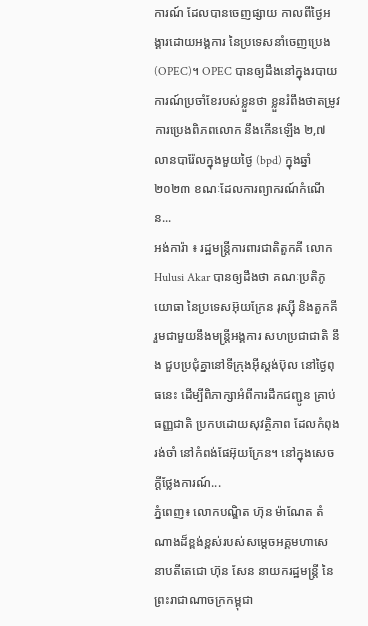ការណ៍ ដែលបានចេញផ្សាយ កាលពីថ្ងៃអង្គារដោយអង្គការ នៃប្រទេសនាំចេញប្រេង (OPEC)។ OPEC បានឲ្យដឹងនៅក្នុងរបាយការណ៍ប្រចាំខែរបស់ខ្លួនថា ខ្លួនរំពឹងថាតម្រូវការប្រេងពិភពលោក នឹងកើនឡើង ២,៧លានបារ៉ែលក្នុងមួយថ្ងៃ (bpd) ក្នុងឆ្នាំ២០២៣ ខណៈដែលការព្យាករណ៍កំណើន...
អង់ការ៉ា ៖ រដ្ឋមន្ត្រីការពារជាតិតួកគី លោក Hulusi Akar បានឲ្យដឹងថា គណៈប្រតិភូយោធា នៃប្រទេសអ៊ុយក្រែន រុស្ស៊ី និងតួកគី រួមជាមួយនឹងមន្ត្រីអង្គការ សហប្រជាជាតិ នឹង ជួបប្រជុំគ្នានៅទីក្រុងអ៊ីស្តង់ប៊ុល នៅថ្ងៃពុធនេះ ដើម្បីពិភាក្សាអំពីការដឹកជញ្ជូន គ្រាប់ធញ្ញជាតិ ប្រកបដោយសុវត្ថិភាព ដែលកំពុងរង់ចាំ នៅកំពង់ផែអ៊ុយក្រែន។ នៅក្នុងសេចក្តីថ្លែងការណ៍...
ភ្នំពេញ៖ លោកបណ្ឌិត ហ៊ុន ម៉ាណែត តំណាងដ៏ខ្ពង់ខ្ពស់របស់សម្តេចអគ្គមហាសេនាបតីតេជោ ហ៊ុន សែន នាយករដ្ឋមន្ត្រី នៃព្រះរាជាណាចក្រកម្ពុជា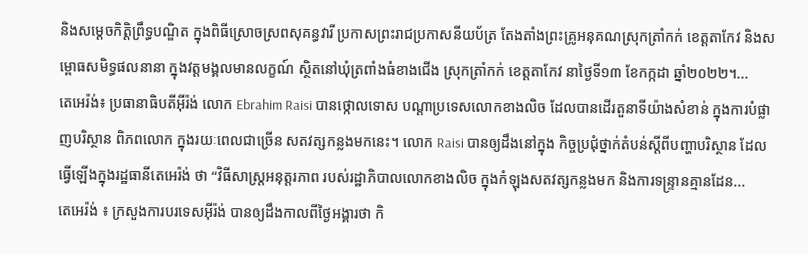និងសម្តេចកិត្តិព្រឹទ្ធបណ្ឌិត ក្នុងពិធីស្រោចស្រពសុគន្ធវារី ប្រកាសព្រះរាជប្រកាសនីយប័ត្រ តែងតាំងព្រះគ្រូអនុគណស្រុកត្រាំកក់ ខេត្តតាកែវ និងសម្ពោធសមិទ្ធផលនានា ក្នុងវត្តមង្គលមានលក្ខណ៍ ស្ថិតនៅឃុំត្រពាំងធំខាងជើង ស្រុកត្រាំកក់ ខេត្តតាកែវ នាថ្ងៃទី១៣ ខែកក្កដា ឆ្នាំ២០២២។...
តេអេរ៉ង់៖ ប្រធានាធិបតីអ៊ីរ៉ង់ លោក Ebrahim Raisi បានថ្កោលទោស បណ្តាប្រទេសលោកខាងលិច ដែលបានដើរតួនាទីយ៉ាងសំខាន់ ក្នុងការបំផ្លាញបរិស្ថាន ពិភពលោក ក្នុងរយៈពេលជាច្រើន សតវត្សកន្លងមកនេះ។ លោក Raisi បានឲ្យដឹងនៅក្នុង កិច្ចប្រជុំថ្នាក់តំបន់ស្តីពីបញ្ហាបរិស្ថាន ដែលធ្វើឡើងក្នុងរដ្ឋធានីតេអេរ៉ង់ ថា “វិធីសាស្រ្តអនុត្តរភាព របស់រដ្ឋាភិបាលលោកខាងលិច ក្នុងកំឡុងសតវត្សកន្លងមក និងការទន្ទ្រានគ្មានដែន...
តេអេរ៉ង់ ៖ ក្រសួងការបរទេសអ៊ីរ៉ង់ បានឲ្យដឹងកាលពីថ្ងៃអង្គារថា កិ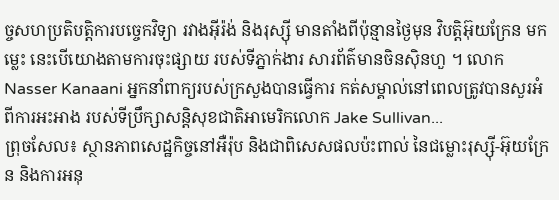ច្ចសហប្រតិបត្តិការបច្ចេកវិទ្យា រវាងអ៊ីរ៉ង់ និងរុស្ស៊ី មានតាំងពីប៉ុន្មានថ្ងៃមុន វិបត្តិអ៊ុយក្រែន មកម្លេះ នេះបើយោងតាមការចុះផ្សាយ របស់ទីភ្នាក់ងារ សារព័ត៌មានចិនស៊ិនហួ ។ លោក Nasser Kanaani អ្នកនាំពាក្យរបស់ក្រសួងបានធ្វើការ កត់សម្គាល់នៅពេលត្រូវបានសួរអំពីការអះអាង របស់ទីប្រឹក្សាសន្តិសុខជាតិអាមេរិកលោក Jake Sullivan...
ព្រុចសែល៖ ស្ថានភាពសេដ្ឋកិច្ចនៅអឺរ៉ុប និងជាពិសេសផលប៉ះពាល់ នៃជម្លោះរុស្ស៊ី-អ៊ុយក្រែន និងការអនុ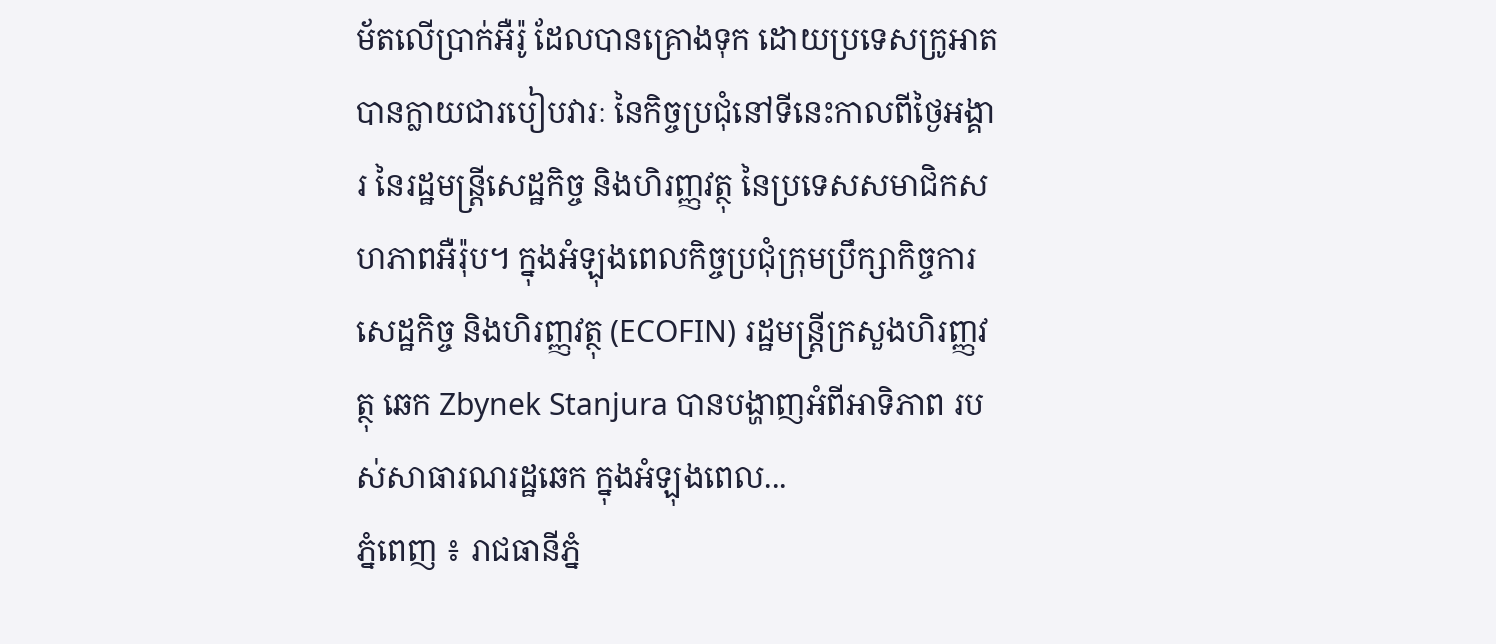ម័តលើប្រាក់អឺរ៉ូ ដែលបានគ្រោងទុក ដោយប្រទេសក្រូអាត បានក្លាយជារបៀបវារៈ នៃកិច្ចប្រជុំនៅទីនេះកាលពីថ្ងៃអង្គារ នៃរដ្ឋមន្ត្រីសេដ្ឋកិច្ច និងហិរញ្ញវត្ថុ នៃប្រទេសសមាជិកសហភាពអឺរ៉ុប។ ក្នុងអំឡុងពេលកិច្ចប្រជុំក្រុមប្រឹក្សាកិច្ចការសេដ្ឋកិច្ច និងហិរញ្ញវត្ថុ (ECOFIN) រដ្ឋមន្ត្រីក្រសួងហិរញ្ញវត្ថុ ឆេក Zbynek Stanjura បានបង្ហាញអំពីអាទិភាព របស់សាធារណរដ្ឋឆេក ក្នុងអំឡុងពេល...
ភ្នំពេញ ៖ រាជធានីភ្នំ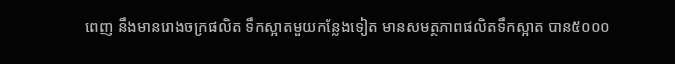ពេញ នឹងមានរោងចក្រផលិត ទឹកស្អាតមួយកន្លែងទៀត មានសមត្ថភាពផលិតទឹកស្អាត បាន៥០០០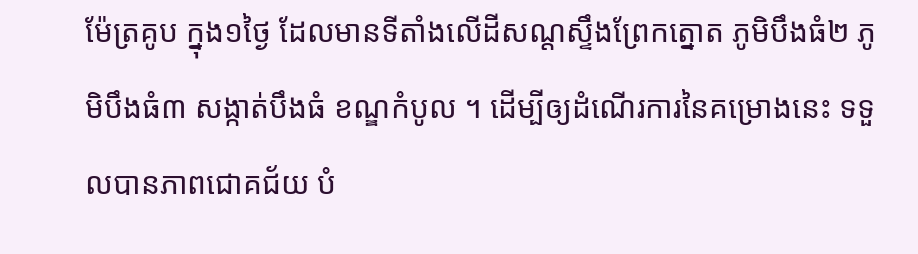ម៉ែត្រគូប ក្នុង១ថ្ងៃ ដែលមានទីតាំងលើដីសណ្តស្ទឹងព្រែកត្នោត ភូមិបឹងធំ២ ភូមិបឹងធំ៣ សង្កាត់បឹងធំ ខណ្ឌកំបូល ។ ដើម្បីឲ្យដំណើរការនៃគម្រោងនេះ ទទួលបានភាពជោគជ័យ បំ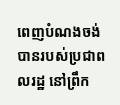ពេញបំណងចង់ បានរបស់ប្រជាពលរដ្ឋ នៅព្រឹក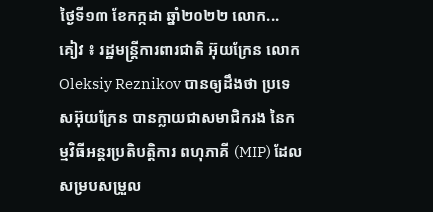ថ្ងៃទី១៣ ខែកក្កដា ឆ្នាំ២០២២ លោក...
គៀវ ៖ រដ្ឋមន្ត្រីការពារជាតិ អ៊ុយក្រែន លោក Oleksiy Reznikov បានឲ្យដឹងថា ប្រទេសអ៊ុយក្រែន បានក្លាយជាសមាជិករង នៃកម្មវិធីអន្តរប្រតិបត្តិការ ពហុភាគី (MIP) ដែលសម្របសម្រួល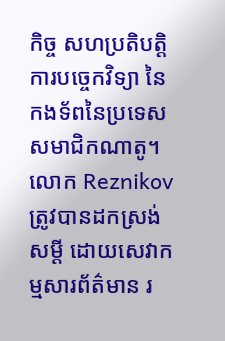កិច្ច សហប្រតិបត្តិការបច្ចេកវិទ្យា នៃកងទ័ពនៃប្រទេស សមាជិកណាតូ។ លោក Reznikov ត្រូវបានដកស្រង់សម្តី ដោយសេវាកម្មសារព័ត៌មាន រ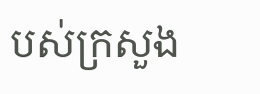បស់ក្រសួង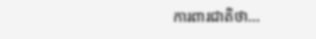ការពារជាតិថា...